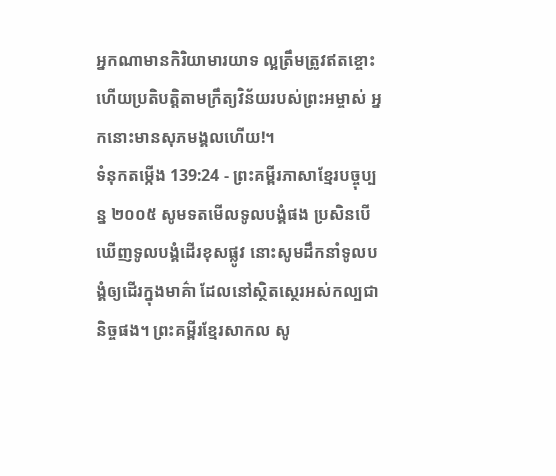អ្នកណាមានកិរិយាមារយាទ ល្អត្រឹមត្រូវឥតខ្ចោះ ហើយប្រតិបត្តិតាមក្រឹត្យវិន័យរបស់ព្រះអម្ចាស់ អ្នកនោះមានសុភមង្គលហើយ!។
ទំនុកតម្កើង 139:24 - ព្រះគម្ពីរភាសាខ្មែរបច្ចុប្បន្ន ២០០៥ សូមទតមើលទូលបង្គំផង ប្រសិនបើឃើញទូលបង្គំដើរខុសផ្លូវ នោះសូមដឹកនាំទូលបង្គំឲ្យដើរក្នុងមាគ៌ា ដែលនៅស្ថិតស្ថេរអស់កល្បជានិច្ចផង។ ព្រះគម្ពីរខ្មែរសាកល សូ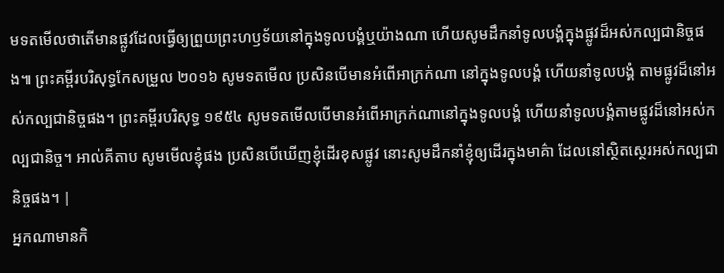មទតមើលថាតើមានផ្លូវដែលធ្វើឲ្យព្រួយព្រះហឫទ័យនៅក្នុងទូលបង្គំឬយ៉ាងណា ហើយសូមដឹកនាំទូលបង្គំក្នុងផ្លូវដ៏អស់កល្បជានិច្ចផង៕ ព្រះគម្ពីរបរិសុទ្ធកែសម្រួល ២០១៦ សូមទតមើល ប្រសិនបើមានអំពើអាក្រក់ណា នៅក្នុងទូលបង្គំ ហើយនាំទូលបង្គំ តាមផ្លូវដ៏នៅអស់កល្បជានិច្ចផង។ ព្រះគម្ពីរបរិសុទ្ធ ១៩៥៤ សូមទតមើលបើមានអំពើអាក្រក់ណានៅក្នុងទូលបង្គំ ហើយនាំទូលបង្គំតាមផ្លូវដ៏នៅអស់កល្បជានិច្ច។ អាល់គីតាប សូមមើលខ្ញុំផង ប្រសិនបើឃើញខ្ញុំដើរខុសផ្លូវ នោះសូមដឹកនាំខ្ញុំឲ្យដើរក្នុងមាគ៌ា ដែលនៅស្ថិតស្ថេរអស់កល្បជានិច្ចផង។ |
អ្នកណាមានកិ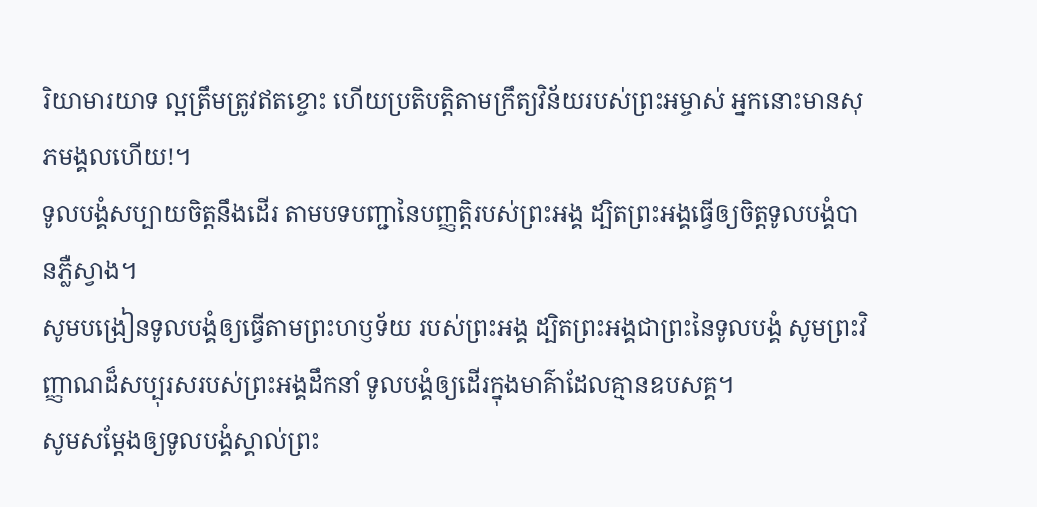រិយាមារយាទ ល្អត្រឹមត្រូវឥតខ្ចោះ ហើយប្រតិបត្តិតាមក្រឹត្យវិន័យរបស់ព្រះអម្ចាស់ អ្នកនោះមានសុភមង្គលហើយ!។
ទូលបង្គំសប្បាយចិត្តនឹងដើរ តាមបទបញ្ជានៃបញ្ញត្តិរបស់ព្រះអង្គ ដ្បិតព្រះអង្គធ្វើឲ្យចិត្តទូលបង្គំបានភ្លឺស្វាង។
សូមបង្រៀនទូលបង្គំឲ្យធ្វើតាមព្រះហឫទ័យ របស់ព្រះអង្គ ដ្បិតព្រះអង្គជាព្រះនៃទូលបង្គំ សូមព្រះវិញ្ញាណដ៏សប្បុរសរបស់ព្រះអង្គដឹកនាំ ទូលបង្គំឲ្យដើរក្នុងមាគ៌ាដែលគ្មានឧបសគ្គ។
សូមសម្តែងឲ្យទូលបង្គំស្គាល់ព្រះ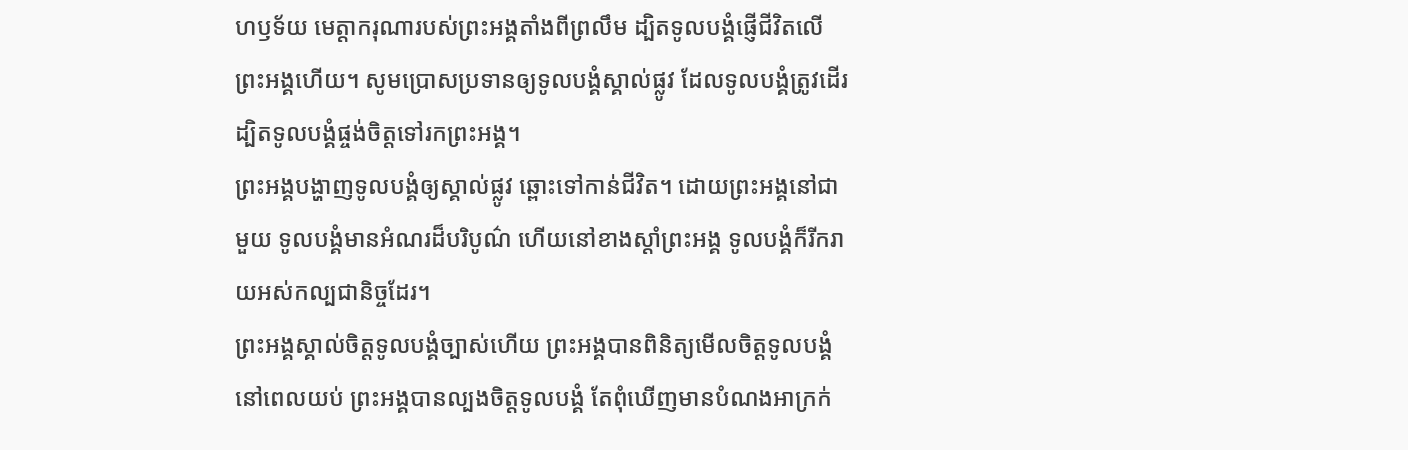ហឫទ័យ មេត្តាករុណារបស់ព្រះអង្គតាំងពីព្រលឹម ដ្បិតទូលបង្គំផ្ញើជីវិតលើព្រះអង្គហើយ។ សូមប្រោសប្រទានឲ្យទូលបង្គំស្គាល់ផ្លូវ ដែលទូលបង្គំត្រូវដើរ ដ្បិតទូលបង្គំផ្ចង់ចិត្តទៅរកព្រះអង្គ។
ព្រះអង្គបង្ហាញទូលបង្គំឲ្យស្គាល់ផ្លូវ ឆ្ពោះទៅកាន់ជីវិត។ ដោយព្រះអង្គនៅជាមួយ ទូលបង្គំមានអំណរដ៏បរិបូណ៌ ហើយនៅខាងស្ដាំព្រះអង្គ ទូលបង្គំក៏រីករាយអស់កល្បជានិច្ចដែរ។
ព្រះអង្គស្គាល់ចិត្តទូលបង្គំច្បាស់ហើយ ព្រះអង្គបានពិនិត្យមើលចិត្តទូលបង្គំនៅពេលយប់ ព្រះអង្គបានល្បងចិត្តទូលបង្គំ តែពុំឃើញមានបំណងអាក្រក់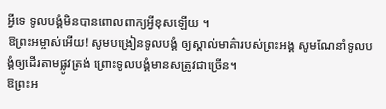អ្វីទេ ទូលបង្គំមិនបានពោលពាក្យអ្វីខុសឡើយ ។
ឱព្រះអម្ចាស់អើយ! សូមបង្រៀនទូលបង្គំ ឲ្យស្គាល់មាគ៌ារបស់ព្រះអង្គ សូមណែនាំទូលបង្គំឲ្យដើរតាមផ្លូវត្រង់ ព្រោះទូលបង្គំមានសត្រូវជាច្រើន។
ឱព្រះអ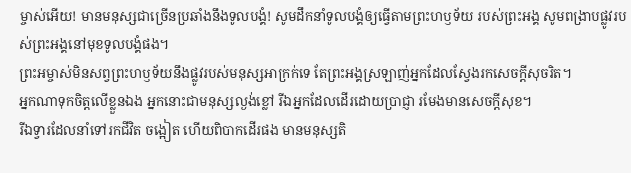ម្ចាស់អើយ! មានមនុស្សជាច្រើនប្រឆាំងនឹងទូលបង្គំ! សូមដឹកនាំទូលបង្គំឲ្យធ្វើតាមព្រះហឫទ័យ របស់ព្រះអង្គ សូមពង្រាបផ្លូវរបស់ព្រះអង្គនៅមុខទូលបង្គំផង។
ព្រះអម្ចាស់មិនសព្វព្រះហឫទ័យនឹងផ្លូវរបស់មនុស្សអាក្រក់ទេ តែព្រះអង្គស្រឡាញ់អ្នកដែលស្វែងរកសេចក្ដីសុចរិត។
អ្នកណាទុកចិត្តលើខ្លួនឯង អ្នកនោះជាមនុស្សល្ងង់ខ្លៅ រីឯអ្នកដែលដើរដោយប្រាជ្ញា រមែងមានសេចក្ដីសុខ។
រីឯទ្វារដែលនាំទៅរកជីវិត ចង្អៀត ហើយពិបាកដើរផង មានមនុស្សតិ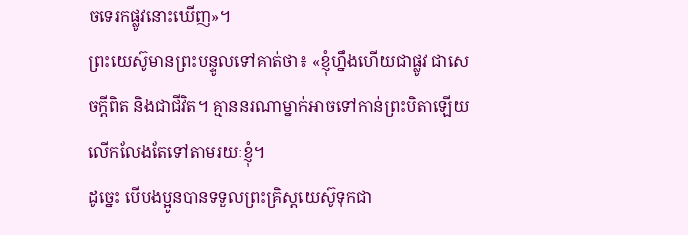ចទេរកផ្លូវនោះឃើញ»។
ព្រះយេស៊ូមានព្រះបន្ទូលទៅគាត់ថា៖ «ខ្ញុំហ្នឹងហើយជាផ្លូវ ជាសេចក្ដីពិត និងជាជីវិត។ គ្មាននរណាម្នាក់អាចទៅកាន់ព្រះបិតាឡើយ លើកលែងតែទៅតាមរយៈខ្ញុំ។
ដូច្នេះ បើបងប្អូនបានទទួលព្រះគ្រិស្តយេស៊ូទុកជា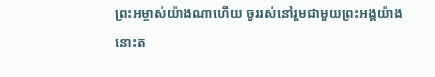ព្រះអម្ចាស់យ៉ាងណាហើយ ចូររស់នៅរួមជាមួយព្រះអង្គយ៉ាងនោះត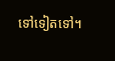ទៅទៀតទៅ។